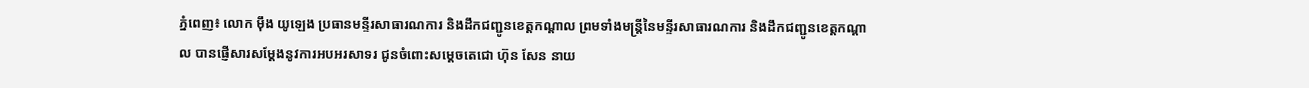ភ្នំពេញ៖ លោក ម៉ឹង យូឡេង ប្រធានមន្ទីរសាធារណការ និងដឹកជញ្ជូនខេត្តកណ្ដាល ព្រមទាំងមន្រ្តីនៃមន្ទីរសាធារណការ និងដឹកជញ្ជូនខេត្តកណ្ដាល បានផ្ញើសារសម្តែងនូវការអបអរសាទរ ជូនចំពោះសម្តេចតេជោ ហ៊ុន សែន នាយ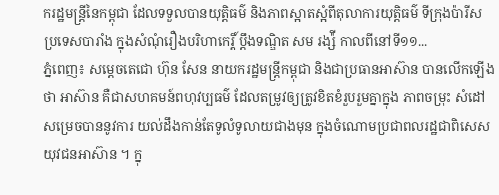ករដ្ឋមន្ត្រីនៃកម្ពុជា ដែលទទួលបានយុត្តិធម៌ និងភាពស្អាតស្អំពីតុលាការយុត្តិធម៌ ទីក្រុងប៉ារីស ប្រទេសបារាំង ក្នុងសំណុំរឿងបរិហាកេរ្តិ៍ ប្តឹងទណ្ឌិត សម រង្ស៉ី កាលពីនៅទី១១...
ភ្នំពេញ៖ សម្ដេចតេជោ ហ៊ុន សែន នាយករដ្ឋមន្ត្រីកម្ពុជា និងជាប្រធានអាស៊ាន បានលើកឡើងថា អាស៊ាន គឺជាសហគមន៍ពហុវប្បធម៌ ដែលតម្រូវឲ្យត្រូវខិតខំរួបរួមគ្នាក្នុង ភាពចម្រុះ សំដៅសម្រេចបាននូវការ យល់ដឹងកាន់តែទូលំទូលាយជាងមុន ក្នុងចំណោមប្រជាពលរដ្ឋជាពិសេសយុវជនអាស៊ាន ។ ក្នុ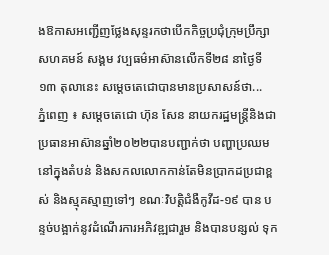ងឱកាសអញ្ជើញថ្លែងសុន្ទរកថាបើកកិច្ចប្រជុំក្រុមប្រឹក្សា សហគមន៍ សង្គម វប្បធម៌អាស៊ានលើកទី២៨ នាថ្ងៃទី១៣ តុលានេះ សម្តេចតេជោបានមានប្រសាសន៍ថា...
ភ្នំពេញ ៖ សម្តេចតេជោ ហ៊ុន សែន នាយករដ្ឋមន្ត្រីនិងជាប្រធានអាស៊ានឆ្នាំ២០២២បានបញ្ជាក់ថា បញ្ហាប្រឈមនៅក្នុងតំបន់ និងសកលលោកកាន់តែមិនប្រាកដប្រជាខ្ពស់ និងស្មុគស្មាញទៅៗ ខណៈវិបត្តិជំងឺកូវីដ-១៩ បាន បន្ទច់បង្អាក់នូវដំណើរការអភិវឌ្ឍជារួម និងបានបន្សល់ ទុក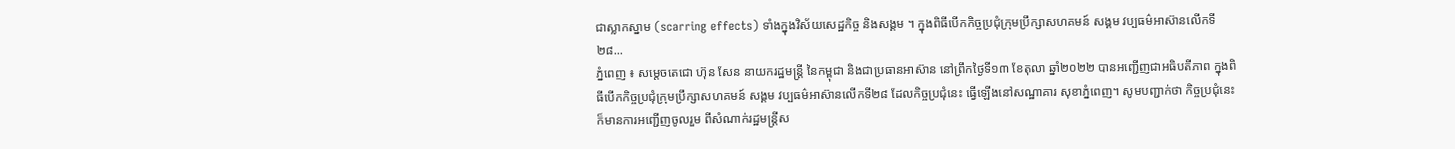ជាស្លាកស្នាម (scarring effects) ទាំងក្នុងវិស័យសេដ្ឋកិច្ច និងសង្គម ។ ក្នុងពិធីបើកកិច្ចប្រជុំក្រុមប្រឹក្សាសហគមន៍ សង្គម វប្បធម៌អាស៊ានលើកទី២៨...
ភ្នំពេញ ៖ សម្តេចតេជោ ហ៊ុន សែន នាយករដ្ឋមន្ត្រី នៃកម្ពុជា និងជាប្រធានអាស៊ាន នៅព្រឹកថ្ងៃទី១៣ ខែតុលា ឆ្នាំ២០២២ បានអញ្ជើញជាអធិបតីភាព ក្នុងពិធីបើកកិច្ចប្រជុំក្រុមប្រឹក្សាសហគមន៍ សង្គម វប្បធម៌អាស៊ានលើកទី២៨ ដែលកិច្ចប្រជុំនេះ ធ្វើឡើងនៅសណ្ឋាគារ សុខាភ្នំពេញ។ សូមបញ្ជាក់ថា កិច្ចប្រជុំនេះ ក៏មានការអញ្ជើញចូលរួម ពីសំណាក់រដ្ឋមន្ត្រីស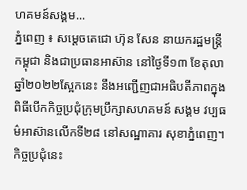ហគមន៍សង្គម...
ភ្នំពេញ ៖ សម្តេចតេជោ ហ៊ុន សែន នាយករដ្ឋមន្ត្រី កម្ពុជា និងជាប្រធានអាស៊ាន នៅថ្ងៃទី១៣ ខែតុលា ឆ្នាំ២០២២ស្អែកនេះ នឹងអញ្ជើញជាអធិបតីភាពក្នុងពិធីបើកកិច្ចប្រជុំក្រុមប្រឹក្សាសហគមន៍ សង្គម វប្បធម៌អាស៊ានលើកទី២៨ នៅសណ្ឋាគារ សុខាភ្នំពេញ។ កិច្ចប្រជុំនេះ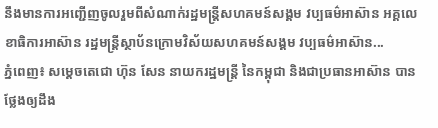នឹងមានការអញ្ជើញចូលរួមពីសំណាក់រដ្ឋមន្ត្រីសហគមន៍សង្គម វប្បធម៌អាស៊ាន អគ្គលេខាធិការអាស៊ាន រដ្ឋមន្ត្រីស្ថាប័នក្រោមវិស័យសហគមន៍សង្គម វប្បធម៌អាស៊ាន...
ភ្នំពេញ៖ សម្តេចតេជោ ហ៊ុន សែន នាយករដ្ឋមន្ដ្រី នៃកម្ពុជា និងជាប្រធានអាស៊ាន បានថ្លែងឲ្យដឹង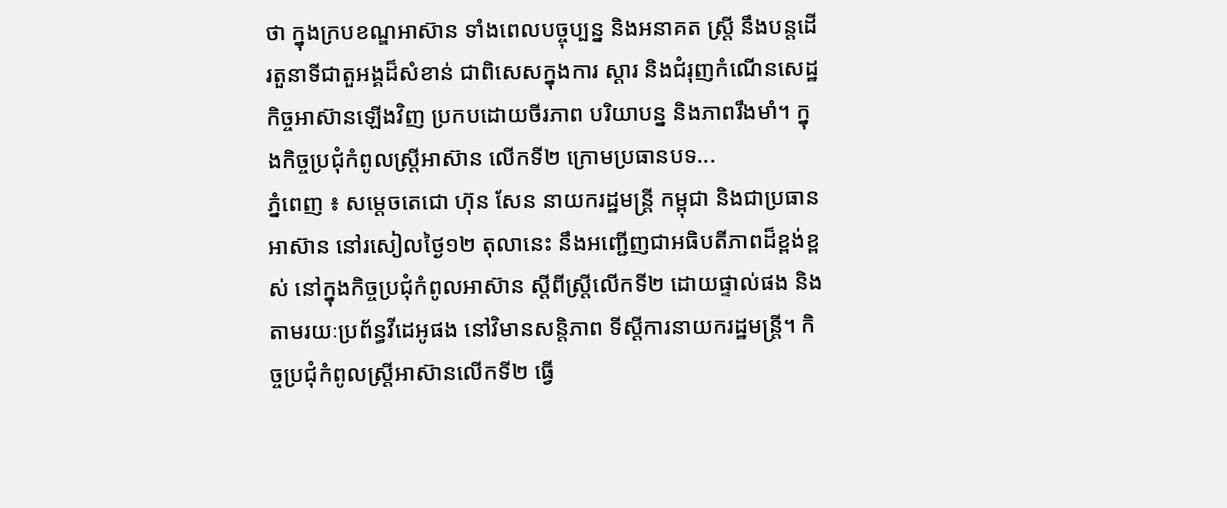ថា ក្នុងក្របខណ្ឌអាស៊ាន ទាំងពេលបច្ចុប្បន្ន និងអនាគត ស្ត្រី នឹងបន្តដើរតួនាទីជាតួអង្គដ៏សំខាន់ ជាពិសេសក្នុងការ ស្ដារ និងជំរុញកំណើនសេដ្ឋកិច្ចអាស៊ានឡើងវិញ ប្រកបដោយចីរភាព បរិយាបន្ន និងភាពរឹងមាំ។ ក្នុងកិច្ចប្រជុំកំពូលស្ដ្រីអាស៊ាន លើកទី២ ក្រោមប្រធានបទ...
ភ្នំពេញ ៖ សម្ដេចតេជោ ហ៊ុន សែន នាយករដ្ឋមន្ត្រី កម្ពុជា និងជាប្រធានអាស៊ាន នៅរសៀលថ្ងៃ១២ តុលានេះ នឹងអញ្ជើញជាអធិបតីភាពដ៏ខ្ពង់ខ្ពស់ នៅក្នុងកិច្ចប្រជុំកំពូលអាស៊ាន ស្ដីពីស្ត្រីលើកទី២ ដោយផ្ទាល់ផង និងតាមរយៈប្រព័ន្ធវីដេអូផង នៅវិមានសន្តិភាព ទីស្ដីការនាយករដ្ឋមន្ត្រី។ កិច្ចប្រជុំកំពូលស្ត្រីអាស៊ានលើកទី២ ធ្វើ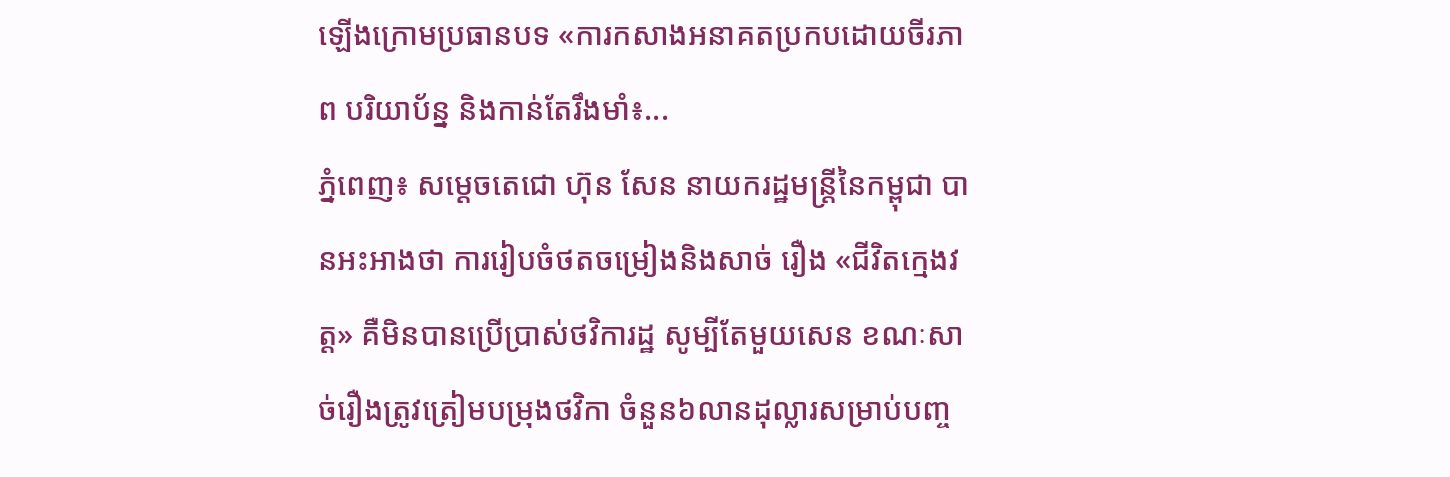ឡើងក្រោមប្រធានបទ «ការកសាងអនាគតប្រកបដោយចីរភាព បរិយាប័ន្ន និងកាន់តែរឹងមាំ៖...
ភ្នំពេញ៖ សម្ដេចតេជោ ហ៊ុន សែន នាយករដ្ឋមន្រ្តីនៃកម្ពុជា បានអះអាងថា ការរៀបចំថតចម្រៀងនិងសាច់ រឿង «ជីវិតក្មេងវត្ត» គឺមិនបានប្រើប្រាស់ថវិការដ្ឋ សូម្បីតែមួយសេន ខណៈសាច់រឿងត្រូវត្រៀមបម្រុងថវិកា ចំនួន៦លានដុល្លារសម្រាប់បញ្ច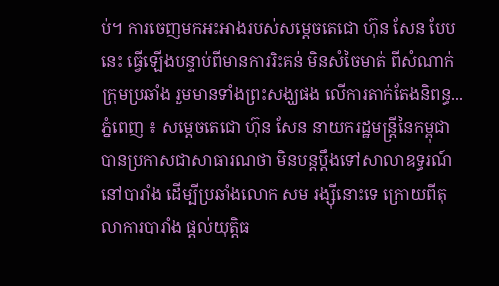ប់។ ការចេញមកអះអាងរបស់សម្ដេចតេជោ ហ៊ុន សែន បែបនេះ ធ្វើឡើងបន្ទាប់ពីមានការរិះគន់ មិនសំចៃមាត់ ពីសំណាក់ក្រុមប្រឆាំង រួមមានទាំងព្រះសង្ឃផង លើការតាក់តែងនិពន្ធ...
ភ្នំពេញ ៖ សម្ដេចតេជោ ហ៊ុន សែន នាយករដ្ឋមន្ត្រីនៃកម្ពុជា បានប្រកាសជាសាធារណថា មិនបន្តប្តឹងទៅសាលាឧទ្ធរណ៍នៅបារាំង ដើម្បីប្រឆាំងលោក សម រង្ស៊ីនោះទេ ក្រោយពីតុលាការបារាំង ផ្តល់យុត្តិធ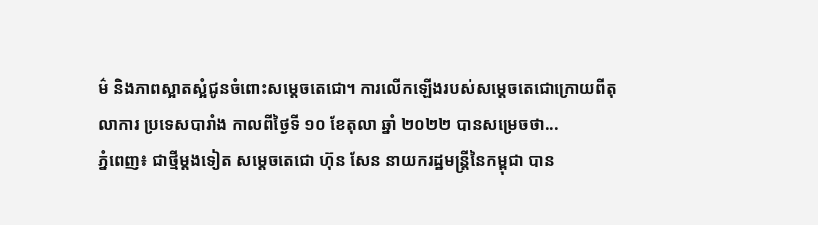ម៌ និងភាពស្អាតស្អំជូនចំពោះសម្តេចតេជោ។ ការលើកឡើងរបស់សម្ដេចតេជោក្រោយពីតុលាការ ប្រទេសបារាំង កាលពីថ្ងៃទី ១០ ខែតុលា ឆ្នាំ ២០២២ បានសម្រេចថា...
ភ្នំពេញ៖ ជាថ្មីម្ដងទៀត សម្ដេចតេជោ ហ៊ុន សែន នាយករដ្ឋមន្រ្តីនៃកម្ពុជា បាន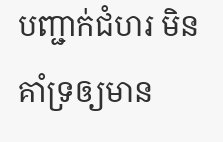បញ្ជាក់ជំហរ មិនគាំទ្រឲ្យមាន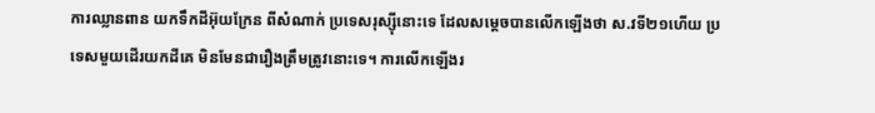ការឈ្លានពាន យកទឹកដីអ៊ុយក្រែន ពីសំណាក់ ប្រទេសរុស្ស៊ីនោះទេ ដែលសម្ដេចបានលើកឡើងថា ស.វទី២១ហើយ ប្រទេសមួយដើរយកដីគេ មិនមែនជារឿងត្រឹមត្រូវនោះទេ។ ការលើកឡើងរ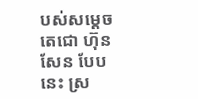បស់សម្ដេចតេជោ ហ៊ុន សែន បែបនេះ ស្រ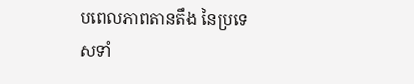បពេលភាពតានតឹង នៃប្រទេសទាំ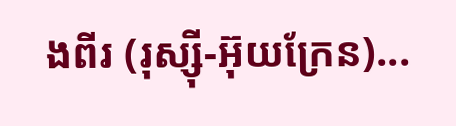ងពីរ (រុស្ស៊ី-អ៊ុយក្រែន)...